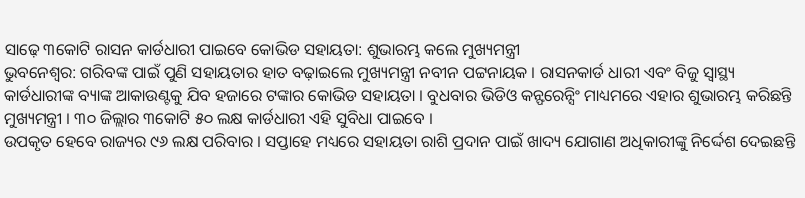ସାଢ଼େ ୩କୋଟି ରାସନ କାର୍ଡଧାରୀ ପାଇବେ କୋଭିଡ ସହାୟତା: ଶୁଭାରମ୍ଭ କଲେ ମୁଖ୍ୟମନ୍ତ୍ରୀ
ଭୁବନେଶ୍ୱର: ଗରିବଙ୍କ ପାଇଁ ପୁଣି ସହାୟତାର ହାତ ବଢ଼ାଇଲେ ମୁଖ୍ୟମନ୍ତ୍ରୀ ନବୀନ ପଟ୍ଟନାୟକ । ରାସନକାର୍ଡ ଧାରୀ ଏବଂ ବିଜୁ ସ୍ୱାସ୍ଥ୍ୟ କାର୍ଡଧାରୀଙ୍କ ବ୍ୟାଙ୍କ ଆକାଉଣ୍ଟକୁ ଯିବ ହଜାରେ ଟଙ୍କାର କୋଭିଡ ସହାୟତା । ବୁଧବାର ଭିଡିଓ କନ୍ଫରେନ୍ସିଂ ମାଧ୍ୟମରେ ଏହାର ଶୁଭାରମ୍ଭ କରିଛନ୍ତି ମୁଖ୍ୟମନ୍ତ୍ରୀ । ୩୦ ଜିଲ୍ଲାର ୩କୋଟି ୫୦ ଲକ୍ଷ କାର୍ଡଧାରୀ ଏହି ସୁବିଧା ପାଇବେ ।
ଉପକୃତ ହେବେ ରାଜ୍ୟର ୯୬ ଲକ୍ଷ ପରିବାର । ସପ୍ତାହେ ମଧ୍ୟରେ ସହାୟତା ରାଶି ପ୍ରଦାନ ପାଇଁ ଖାଦ୍ୟ ଯୋଗାଣ ଅଧିକାରୀଙ୍କୁ ନିର୍ଦ୍ଦେଶ ଦେଇଛନ୍ତି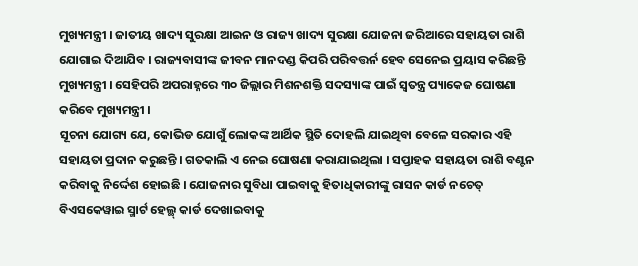ମୁଖ୍ୟମନ୍ତ୍ରୀ । ଜାତୀୟ ଖାଦ୍ୟ ସୁରକ୍ଷା ଆଇନ ଓ ରାଜ୍ୟ ଖାଦ୍ୟ ସୁରକ୍ଷା ଯୋଜନା ଜରିଆରେ ସହାୟତା ରାଶି ଯୋଗାଇ ଦିଆଯିବ । ରାଜ୍ୟବାସୀଙ୍କ ଜୀବନ ମାନଦଣ୍ଡ କିପରି ପରିବତ୍ତର୍ନ ହେବ ସେନେଇ ପ୍ରୟାସ କରିଛନ୍ତି ମୁଖ୍ୟମନ୍ତ୍ରୀ । ସେହିପରି ଅପରାହ୍ନରେ ୩୦ ଜିଲ୍ଲାର ମିଶନଶକ୍ତି ସଦସ୍ୟାଙ୍କ ପାଇଁ ସ୍ୱତନ୍ତ୍ର ପ୍ୟାକେଜ ଘୋଷଣା କରିବେ ମୁଖ୍ୟମନ୍ତ୍ରୀ ।
ସୂଚନା ଯୋଗ୍ୟ ଯେ, କୋଭିଡ ଯୋଗୁଁ ଲୋକଙ୍କ ଆର୍ଥିକ ସ୍ଥିତି ଦୋହଲି ଯାଇଥିବା ବେଳେ ସରକାର ଏହି ସହାୟତା ପ୍ରଦାନ କରୁଛନ୍ତି । ଗତକାଲି ଏ ନେଇ ଘୋଷଣା କରାଯାଇଥିଲା । ସପ୍ତାହକ ସହାୟତା ରାଶି ବଣ୍ଟନ କରିବାକୁ ନିର୍ଦ୍ଦେଶ ହୋଇଛି । ଯୋଜନାର ସୁବିଧା ପାଇବାକୁ ହିତାଧିକାରୀଙ୍କୁ ରାସନ କାର୍ଡ ନଚେତ୍ ବିଏସକେୱାଇ ସ୍ମାର୍ଟ ହେଲ୍ଥ୍ କାର୍ଡ ଦେଖାଇବାକୁ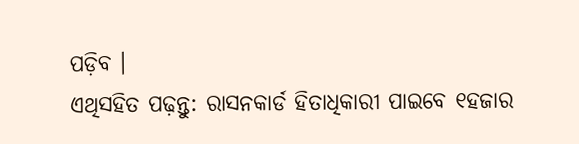ପଡ଼ିବ ।
ଏଥିସହିତ ପଢ଼ନ୍ତୁ: ରାସନକାର୍ଡ ହିତାଧିକାରୀ ପାଇବେ ୧ହଜାର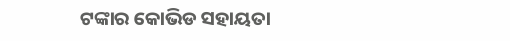ଟଙ୍କାର କୋଭିଡ ସହାୟତା